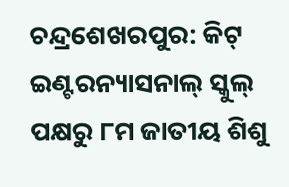ଚନ୍ଦ୍ରଶେଖରପୁର: କିଟ୍ ଇଣ୍ଟରନ୍ୟାସନାଲ୍ ସ୍କୁଲ୍ ପକ୍ଷରୁ ୮ମ ଜାତୀୟ ଶିଶୁ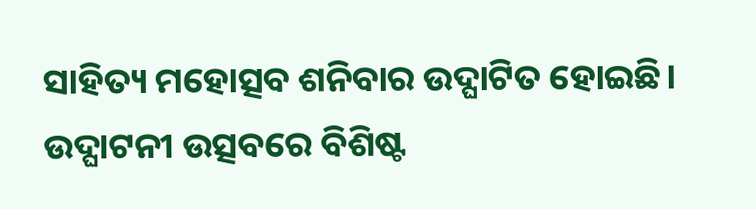ସାହିତ୍ୟ ମହୋତ୍ସବ ଶନିବାର ଉଦ୍ଘାଟିତ ହୋଇଛି। ଉଦ୍ଘାଟନୀ ଉତ୍ସବରେ ବିଶିଷ୍ଟ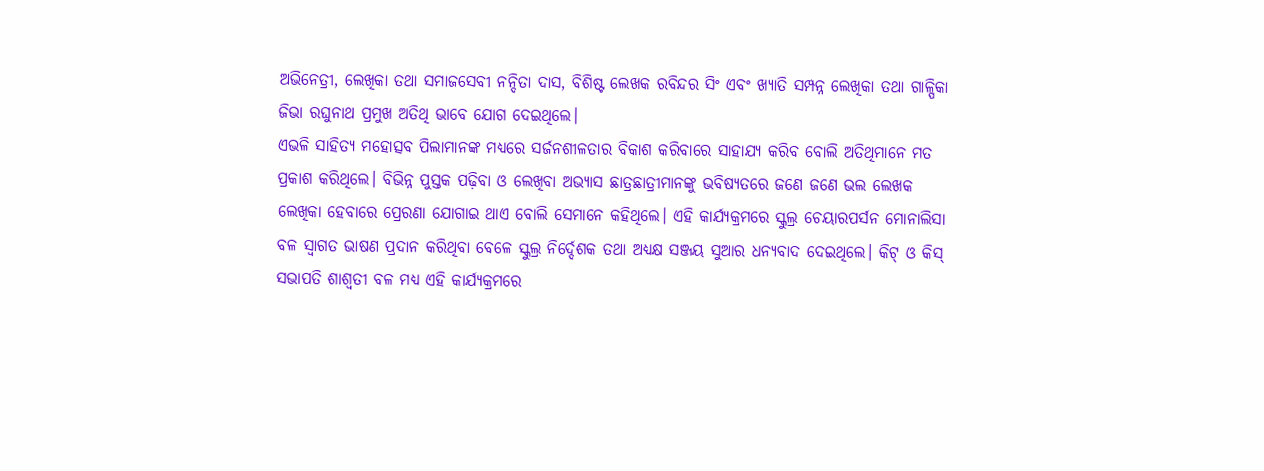ଅଭିନେତ୍ରୀ, ଲେଖିକା ତଥା ସମାଜସେବୀ ନନ୍ଦିତା ଦାସ, ବିଶିଷ୍ଟ ଲେଖକ ରବିନ୍ଦର ସିଂ ଏବଂ ଖ୍ୟାତି ସମ୍ପନ୍ନ ଲେଖିକା ତଥା ଗାଳ୍ପିକା ଜିଭା ରଘୁନାଥ ପ୍ରମୁଖ ଅତିଥି ଭାବେ ଯୋଗ ଦେଇଥିଲେ।
ଏଭଳି ସାହିତ୍ୟ ମହୋତ୍ସବ ପିଲାମାନଙ୍କ ମଧ୍ୟରେ ସର୍ଜନଶୀଳତାର ବିକାଶ କରିବାରେ ସାହାଯ୍ୟ କରିବ ବୋଲି ଅତିଥିମାନେ ମତ ପ୍ରକାଶ କରିଥିଲେ। ବିଭିନ୍ନ ପୁସ୍ତକ ପଢ଼ିବା ଓ ଲେଖିବା ଅଭ୍ୟାସ ଛାତ୍ରଛାତ୍ରୀମାନଙ୍କୁ ଭବିଷ୍ୟତରେ ଜଣେ ଜଣେ ଭଲ ଲେଖକ ଲେଖିକା ହେବାରେ ପ୍ରେରଣା ଯୋଗାଇ ଥାଏ ବୋଲି ସେମାନେ କହିଥିଲେ। ଏହି କାର୍ଯ୍ୟକ୍ରମରେ ସ୍କୁଲ୍ର ଚେୟାରପର୍ସନ ମୋନାଲିସା ବଳ ସ୍ୱାଗତ ଭାଷଣ ପ୍ରଦାନ କରିଥିବା ବେଳେ ସ୍କୁଲ୍ର ନିର୍ଦ୍ଦେଶକ ତଥା ଅଧ୍ୟକ୍ଷ ସଞ୍ଜୟ ସୁଆର ଧନ୍ୟବାଦ ଦେଇଥିଲେ। କିଟ୍ ଓ କିସ୍ ସଭାପତି ଶାଶ୍ୱତୀ ବଳ ମଧ୍ୟ ଏହି କାର୍ଯ୍ୟକ୍ରମରେ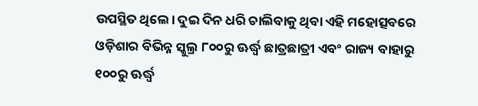ଉପସ୍ଥିତ ଥିଲେ। ଦୁଇ ଦିନ ଧରି ଚାଲିବାକୁ ଥିବା ଏହି ମହୋତ୍ସବରେ ଓଡ଼ିଶାର ବିଭିନ୍ନ ସ୍କୁଲ୍ର ୮୦୦ରୁ ଊର୍ଦ୍ଧ୍ୱ ଛାତ୍ରଛାତ୍ରୀ ଏବଂ ରାଜ୍ୟ ବାହାରୁ ୧୦୦ରୁ ଊର୍ଦ୍ଧ୍ୱ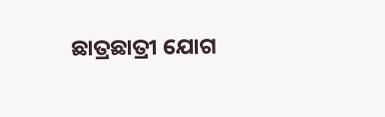ଛାତ୍ରଛାତ୍ରୀ ଯୋଗ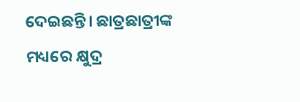ଦେଇଛନ୍ତି। ଛାତ୍ରଛାତ୍ରୀଙ୍କ ମଧ୍ୟରେ କ୍ଷୁଦ୍ର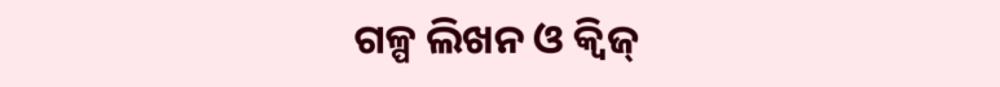ଗଳ୍ପ ଲିଖନ ଓ କ୍ୱିଜ୍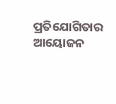ପ୍ରତିଯୋଗିତାର ଆୟୋଜନ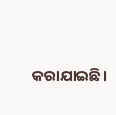କରାଯାଇଛି।